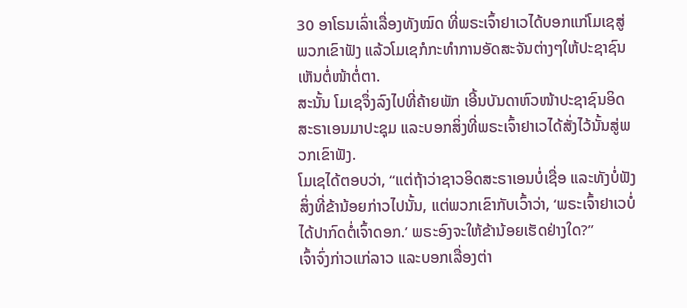30 ອາໂຣນເລົ່າເລື່ອງທັງໝົດ ທີ່ພຣະເຈົ້າຢາເວໄດ້ບອກແກ່ໂມເຊສູ່ພວກເຂົາຟັງ ແລ້ວໂມເຊກໍກະທຳການອັດສະຈັນຕ່າງໆໃຫ້ປະຊາຊົນເຫັນຕໍ່ໜ້າຕໍ່ຕາ.
ສະນັ້ນ ໂມເຊຈຶ່ງລົງໄປທີ່ຄ້າຍພັກ ເອີ້ນບັນດາຫົວໜ້າປະຊາຊົນອິດສະຣາເອນມາປະຊຸມ ແລະບອກສິ່ງທີ່ພຣະເຈົ້າຢາເວໄດ້ສັ່ງໄວ້ນັ້ນສູ່ພວກເຂົາຟັງ.
ໂມເຊໄດ້ຕອບວ່າ, “ແຕ່ຖ້າວ່າຊາວອິດສະຣາເອນບໍ່ເຊື່ອ ແລະທັງບໍ່ຟັງສິ່ງທີ່ຂ້ານ້ອຍກ່າວໄປນັ້ນ, ແຕ່ພວກເຂົາກັບເວົ້າວ່າ, ‘ພຣະເຈົ້າຢາເວບໍ່ໄດ້ປາກົດຕໍ່ເຈົ້າດອກ.’ ພຣະອົງຈະໃຫ້ຂ້ານ້ອຍເຮັດຢ່າງໃດ?”
ເຈົ້າຈົ່ງກ່າວແກ່ລາວ ແລະບອກເລື່ອງຕ່າ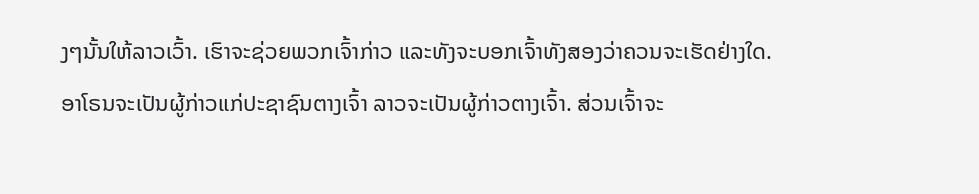ງໆນັ້ນໃຫ້ລາວເວົ້າ. ເຮົາຈະຊ່ວຍພວກເຈົ້າກ່າວ ແລະທັງຈະບອກເຈົ້າທັງສອງວ່າຄວນຈະເຮັດຢ່າງໃດ.
ອາໂຣນຈະເປັນຜູ້ກ່າວແກ່ປະຊາຊົນຕາງເຈົ້າ ລາວຈະເປັນຜູ້ກ່າວຕາງເຈົ້າ. ສ່ວນເຈົ້າຈະ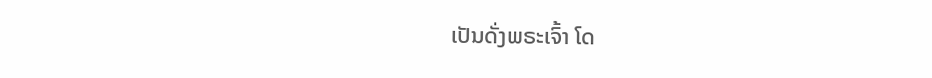ເປັນດັ່ງພຣະເຈົ້າ ໂດ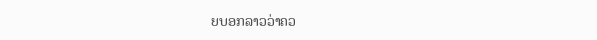ຍບອກລາວວ່າຄວ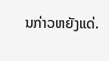ນກ່າວຫຍັງແດ່.